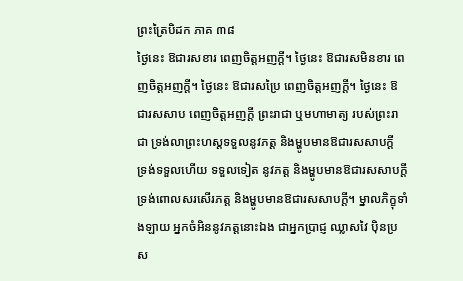ព្រះត្រៃបិដក ភាគ ៣៨
ថ្ងៃនេះ ឱជារសខារ ពេញចិត្តអញក្តី។ ថ្ងៃនេះ ឱជារសមិនខារ ពេញចិត្តអញក្តី។ ថ្ងៃនេះ ឱជារសប្រៃ ពេញចិត្តអញក្តី។ ថ្ងៃនេះ ឱជារសសាប ពេញចិត្តអញក្តី ព្រះរាជា ឬមហាមាត្យ របស់ព្រះរាជា ទ្រង់លាព្រះហស្តទទួលនូវភត្ត និងម្ហូបមានឱជារសសាបក្តី ទ្រង់ទទួលហើយ ទទួលទៀត នូវភត្ត និងម្ហូបមានឱជារសសាបក្តី ទ្រង់ពោលសរសើរភត្ត និងម្ហូបមានឱជារសសាបក្តី។ ម្នាលភិក្ខុទាំងឡាយ អ្នកចំអិននូវភត្តនោះឯង ជាអ្នកប្រាជ្ញ ឈ្លាសវៃ ប៉ិនប្រស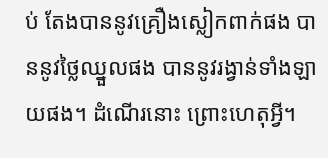ប់ តែងបាននូវគ្រឿងស្លៀកពាក់ផង បាននូវថ្លៃឈ្នួលផង បាននូវរង្វាន់ទាំងឡាយផង។ ដំណើរនោះ ព្រោះហេតុអ្វី។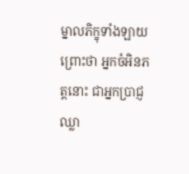ម្នាលភិក្ខុទាំងឡាយ ព្រោះថា អ្នកចំអិនភត្តនោះ ជាអ្នកប្រាជ្ញ ឈ្លា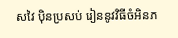សវៃ ប៉ិនប្រសប់ រៀននូវវិធីចំអិនភ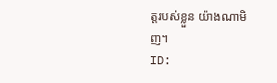ត្តរបស់ខ្លួន យ៉ាងណាមិញ។
ID: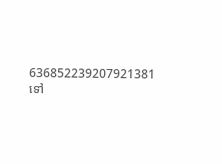636852239207921381
ទៅ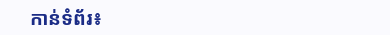កាន់ទំព័រ៖